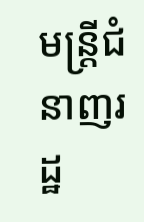មន្រ្តីជំនាញរដ្ឋ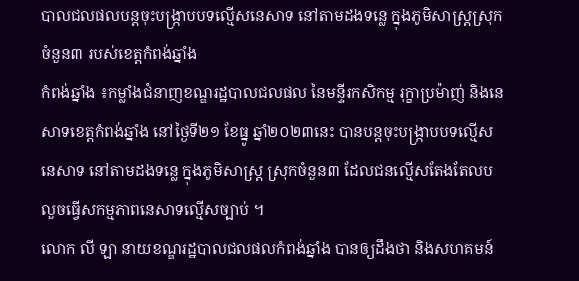បាលជលផលបន្តចុះបង្ក្រាបបទល្មើសនេសាទ នៅតាមដងទន្លេ ក្នុងភូមិសាស្ត្រស្រុកចំនួន៣ របស់ខេត្តកំពង់ឆ្នាំង
កំពង់ឆ្នាំង ៖កម្លាំងជំនាញខណ្ឌរដ្ឋបាលជលផល នៃមន្ទីរកសិកម្ម រុក្ខាប្រម៉ាញ់ និងនេសាទខេត្តកំពង់ឆ្នាំង នៅថ្ងៃទី២១ ខែធ្នូ ឆ្នាំ២០២៣នេះ បានបន្តចុះបង្ក្រាបបទល្មើសនេសាទ នៅតាមដងទន្លេ ក្នុងភូមិសាស្ត្រ ស្រុកចំនួន៣ ដែលជនល្មើសតែងតែលបលួចធ្វើសកម្មភាពនេសាទល្មើសច្បាប់ ។
លោក លី ឡា នាយខណ្ឌរដ្ឋបាលជលផលកំពង់ឆ្នាំង បានឲ្យដឹងថា និងសហគមន៍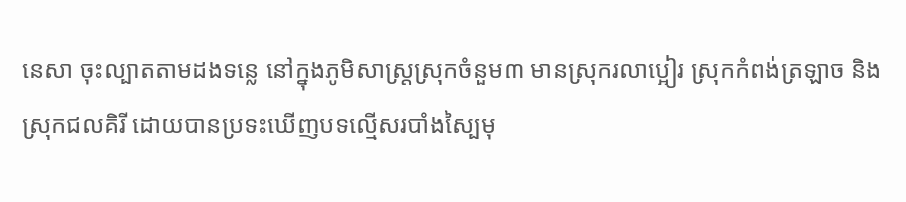នេសា ចុះល្បាតតាមដងទន្លេ នៅក្នុងភូមិសាស្ត្រស្រុកចំនួម៣ មានស្រុករលាប្អៀរ ស្រុកកំពង់ត្រឡាច និង ស្រុកជលគិរី ដោយបានប្រទះឃើញបទល្មើសរបាំងស្បៃមុ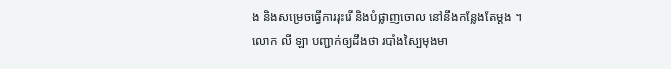ង និងសម្រេចធ្វើការរុះរើ និងបំផ្លាញចោល នៅនឹងកន្លែងតែម្តង ។
លោក លី ឡា បញ្ជាក់ឲ្យដឹងថា របាំងស្បៃមុងមា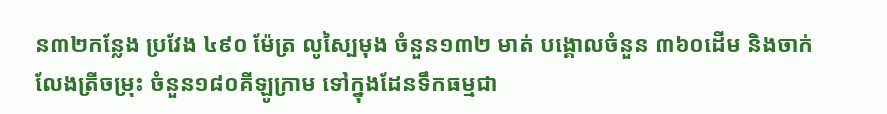ន៣២កន្លែង ប្រវែង ៤៩០ ម៉ែត្រ លូស្បៃមុង ចំនួន១៣២ មាត់ បង្គោលចំនួន ៣៦០ដើម និងចាក់លែងត្រីចម្រុះ ចំនួន១៨០គីឡូក្រាម ទៅក្នុងដែនទឹកធម្មជា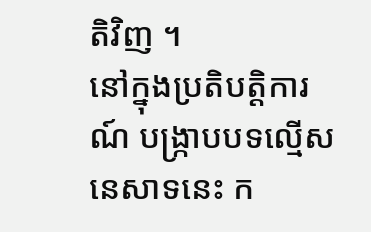តិវិញ ។
នៅក្នុងប្រតិបត្តិការណ៍ បង្ក្រាបបទល្មើសនេសាទនេះ ក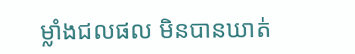ម្លាំងជលផល មិនបានឃាត់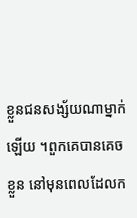ខ្លួនជនសង្ស័យណាម្នាក់ឡើយ ។ពួកគេបានគេចខ្លួន នៅមុនពេលដែលក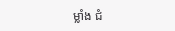ម្លាំង ជំ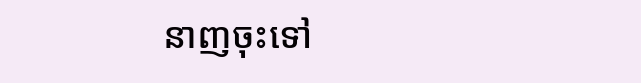នាញចុះទៅ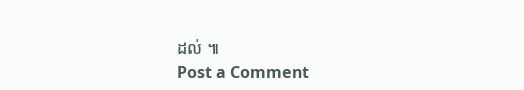ដល់ ៕
Post a Comment